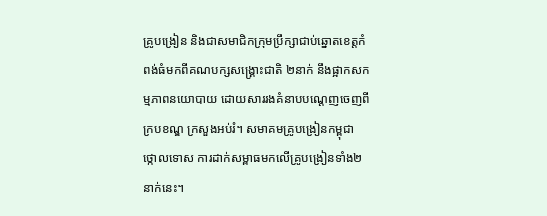គ្រូបង្រៀន និងជាសមាជិកក្រុមប្រឹក្សាជាប់ឆ្នោតខេត្តកំពង់ធំមកពីគណបក្សសង្គ្រោះជាតិ ២នាក់ នឹងផ្អាកសកម្មភាពនយោបាយ ដោយសាររងគំនាបបណ្ដេញចេញពីក្របខណ្ឌ ក្រសួងអប់រំ។ សមាគមគ្រូបង្រៀនកម្ពុជា ថ្កោលទោស ការដាក់សម្ពាធមកលើគ្រូបង្រៀនទាំង២នាក់នេះ។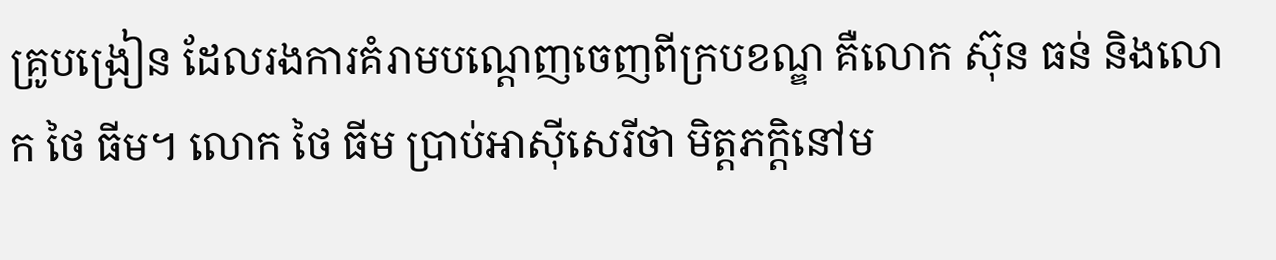គ្រូបង្រៀន ដែលរងការគំរាមបណ្ដេញចេញពីក្របខណ្ឌ គឺលោក ស៊ុន ធន់ និងលោក ថៃ ធីម។ លោក ថៃ ធីម ប្រាប់អាស៊ីសេរីថា មិត្តភក្ដិនៅម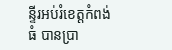ន្ទីរអប់រំខេត្តកំពង់ធំ បានប្រា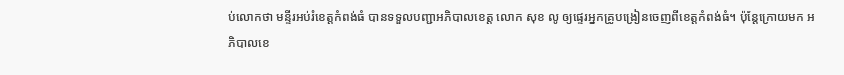ប់លោកថា មន្ទីរអប់រំខេត្តកំពង់ធំ បានទទួលបញ្ជាអភិបាលខេត្ត លោក សុខ លូ ឲ្យផ្ទេរអ្នកគ្រូបង្រៀនចេញពីខេត្តកំពង់ធំ។ ប៉ុន្តែក្រោយមក អភិបាលខេ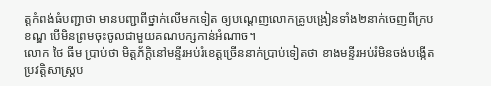ត្តកំពង់ធំបញ្ជាថា មានបញ្ជាពីថ្នាក់លើមកទៀត ឲ្យបណ្ដេញលោកគ្រូបង្រៀនទាំង២នាក់ចេញពីក្របខណ្ឌ បើមិនព្រមចុះចូលជាមួយគណបក្សកាន់អំណាច។
លោក ថៃ ធីម ប្រាប់ថា មិត្តភ័ក្ដិនៅមន្ទីរអប់រំខេត្តច្រើននាក់ប្រាប់ទៀតថា ខាងមន្ទីរអប់រំមិនចង់បង្កើតប្រវត្តិសាស្ត្រប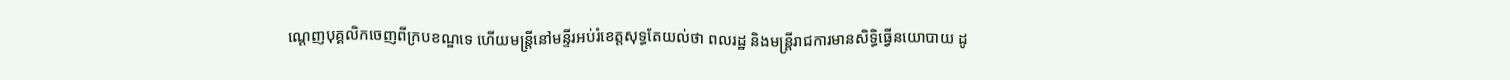ណ្ដេញបុគ្គលិកចេញពីក្របខណ្ឌទេ ហើយមន្ត្រីនៅមន្ទីរអប់រំខេត្តសុទ្ធតែយល់ថា ពលរដ្ឋ និងមន្ត្រីរាជការមានសិទ្ធិធ្វើនយោបាយ ដូ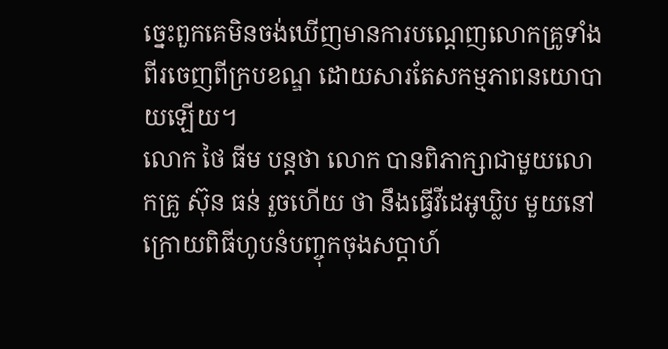ច្នេះពួកគេមិនចង់ឃើញមានការបណ្ដេញលោកគ្រូទាំងពីរចេញពីក្របខណ្ឌ ដោយសារតែសកម្មភាពនយោបាយឡើយ។
លោក ថៃ ធីម បន្តថា លោក បានពិភាក្សាជាមួយលោកគ្រូ ស៊ុន ធន់ រួចហើយ ថា នឹងធ្វើវីដេអូឃ្លិប មួយនៅក្រោយពិធីហូបនំបញ្ចុកចុងសប្ដាហ៍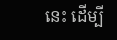នេះ ដើម្បី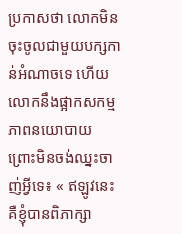ប្រកាសថា លោកមិនចុះចូលជាមួយបក្សកាន់អំណាចទេ ហើយលោកនឹងផ្អាកសកម្មភាពនយោបាយ ព្រោះមិនចង់ឈ្នះចាញ់អ្វីទេ៖ « ឥឡូវនេះ គឺខ្ញុំបានពិភាក្សា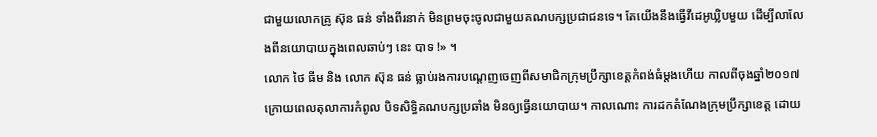ជាមួយលោកគ្រូ ស៊ុន ធន់ ទាំងពីរនាក់ មិនព្រមចុះចូលជាមួយគណបក្សប្រជាជនទេ។ តែយើងនឹងធ្វើវីដេអូឃ្លិបមួយ ដើម្បីលាលែងពីនយោបាយក្នុងពេលឆាប់ៗ នេះ បាទ !» ។
លោក ថៃ ធីម និង លោក ស៊ុន ធន់ ធ្លាប់រងការបណ្ដេញចេញពីសមាជិកក្រុមប្រឹក្សាខេត្តកំពង់ធំម្ដងហើយ កាលពីចុងឆ្នាំ២០១៧ ក្រោយពេលតុលាការកំពូល បិទសិទ្ធិគណបក្សប្រឆាំង មិនឲ្យធ្វើនយោបាយ។ កាលណោះ ការដកតំណែងក្រុមប្រឹក្សាខេត្ត ដោយ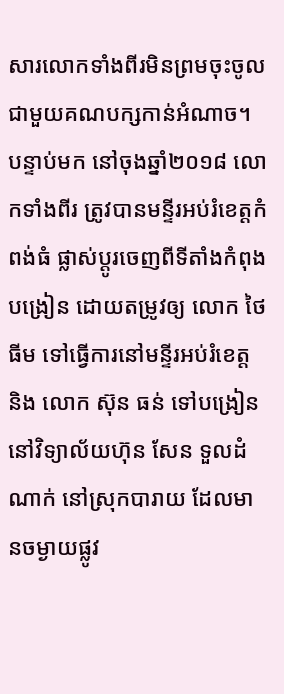សារលោកទាំងពីរមិនព្រមចុះចូលជាមួយគណបក្សកាន់អំណាច។ បន្ទាប់មក នៅចុងឆ្នាំ២០១៨ លោកទាំងពីរ ត្រូវបានមន្ទីរអប់រំខេត្តកំពង់ធំ ផ្លាស់ប្ដូរចេញពីទីតាំងកំពុងបង្រៀន ដោយតម្រូវឲ្យ លោក ថៃ ធីម ទៅធ្វើការនៅមន្ទីរអប់រំខេត្ត និង លោក ស៊ុន ធន់ ទៅបង្រៀននៅវិទ្យាល័យហ៊ុន សែន ទួលដំណាក់ នៅស្រុកបារាយ ដែលមានចម្ងាយផ្លូវ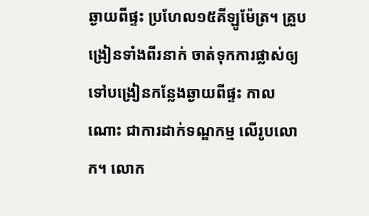ឆ្ងាយពីផ្ទះ ប្រហែល១៥គីឡូម៉ែត្រ។ គ្រួបង្រៀនទាំងពីរនាក់ ចាត់ទុកការផ្លាស់ឲ្យទៅបង្រៀនកន្លែងឆ្ងាយពីផ្ទះ កាលណោះ ជាការដាក់ទណ្ឌកម្ម លើរូបលោក។ លោក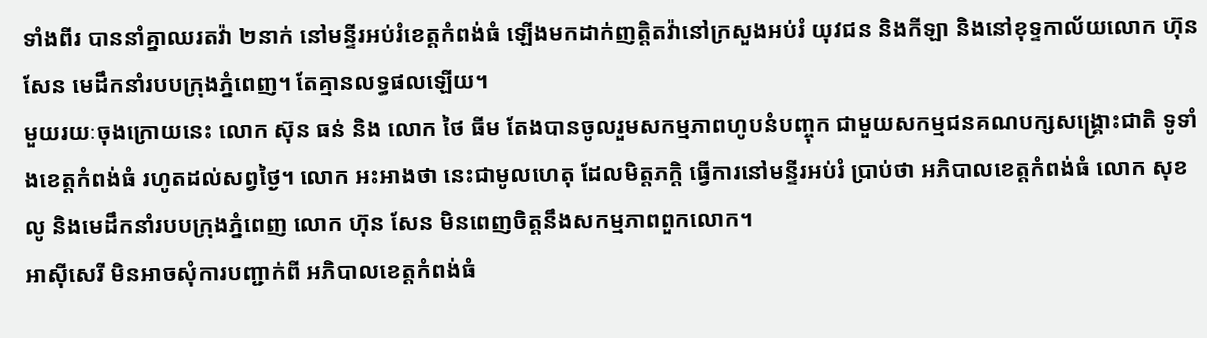ទាំងពីរ បាននាំគ្នាឈរតវ៉ា ២នាក់ នៅមន្ទីរអប់រំខេត្តកំពង់ធំ ឡើងមកដាក់ញត្តិតវ៉ានៅក្រសួងអប់រំ យុវជន និងកីឡា និងនៅខុទ្ទកាល័យលោក ហ៊ុន សែន មេដឹកនាំរបបក្រុងភ្នំពេញ។ តែគ្មានលទ្ធផលឡើយ។
មួយរយៈចុងក្រោយនេះ លោក ស៊ុន ធន់ និង លោក ថៃ ធីម តែងបានចូលរួមសកម្មភាពហូបនំបញ្ចុក ជាមួយសកម្មជនគណបក្សសង្គ្រោះជាតិ ទូទាំងខេត្តកំពង់ធំ រហូតដល់សព្វថ្ងៃ។ លោក អះអាងថា នេះជាមូលហេតុ ដែលមិត្តភក្ដិ ធ្វើការនៅមន្ទីរអប់រំ ប្រាប់ថា អភិបាលខេត្តកំពង់ធំ លោក សុខ លូ និងមេដឹកនាំរបបក្រុងភ្នំពេញ លោក ហ៊ុន សែន មិនពេញចិត្តនឹងសកម្មភាពពួកលោក។
អាស៊ីសេរី មិនអាចសុំការបញ្ជាក់ពី អភិបាលខេត្តកំពង់ធំ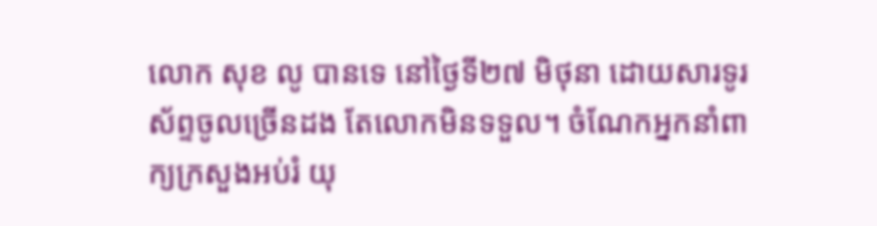លោក សុខ លូ បានទេ នៅថ្ងៃទី២៧ មិថុនា ដោយសារទូរស័ព្ទចូលច្រើនដង តែលោកមិនទទួល។ ចំណែកអ្នកនាំពាក្យក្រសួងអប់រំ យុ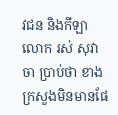វជន និងកីឡា លោក រស់ សុវាចា ប្រាប់ថា ខាងក្រសួងមិនមានផែ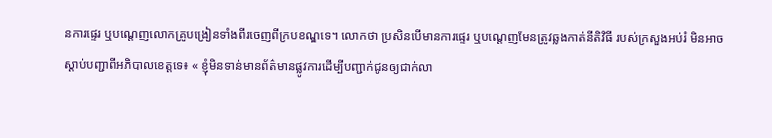នការផ្ទេរ ឬបណ្ដេញលោកគ្រូបង្រៀនទាំងពីរចេញពីក្របខណ្ឌទេ។ លោកថា ប្រសិនបើមានការផ្ទេរ ឬបណ្ដេញមែនត្រូវឆ្លងកាត់នីតិវិធី របស់ក្រសួងអប់រំ មិនអាចស្ដាប់បញ្ជាពីអភិបាលខេត្តទេ៖ « ខ្ញុំមិនទាន់មានព័ត៌មានផ្លូវការដើម្បីបញ្ជាក់ជូនឲ្យជាក់លា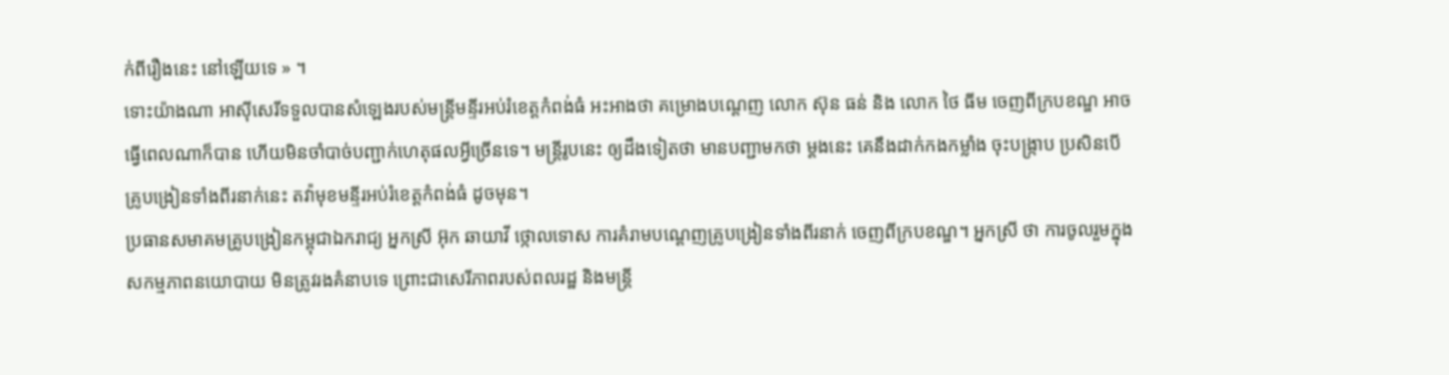ក់ពីរឿងនេះ នៅឡើយទេ » ។
ទោះយ៉ាងណា អាស៊ីសេរីទទួលបានសំឡេងរបស់មន្ត្រីមន្ទីរអប់រំខេត្តកំពង់ធំ អះអាងថា គម្រោងបណ្ដេញ លោក ស៊ុន ធន់ និង លោក ថៃ ធីម ចេញពីក្របខណ្ឌ អាចធ្វើពេលណាក៏បាន ហើយមិនចាំបាច់បញ្ជាក់ហេតុផលអ្វីច្រើនទេ។ មន្ត្រីរូបនេះ ឲ្យដឹងទៀតថា មានបញ្ជាមកថា ម្ដងនេះ គេនឹងដាក់កងកម្លាំង ចុះបង្ក្រាប ប្រសិនបើគ្រូបង្រៀនទាំងពីរនាក់នេះ តវ៉ាមុខមន្ទីរអប់រំខេត្តកំពង់ធំ ដូចមុន។
ប្រធានសមាគមគ្រូបង្រៀនកម្ពុជាឯករាជ្យ អ្នកស្រី អ៊ុក ឆាយាវី ថ្កោលទោស ការគំរាមបណ្ដេញគ្រូបង្រៀនទាំងពីរនាក់ ចេញពីក្របខណ្ឌ។ អ្នកស្រី ថា ការចូលរួមក្នុងសកម្មភាពនយោបាយ មិនត្រូវរងគំនាបទេ ព្រោះជាសេរីភាពរបស់ពលរដ្ឋ និងមន្ត្រី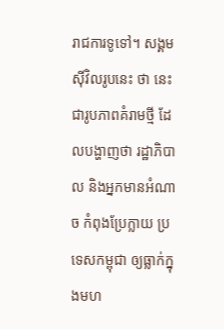រាជការទូទៅ។ សង្គមស៊ីវិលរូបនេះ ថា នេះជារូបភាពគំរាមថ្មី ដែលបង្ហាញថា រដ្ឋាភិបាល និងអ្នកមានអំណាច កំពុងប្រែក្លាយ ប្រទេសកម្ពុជា ឲ្យធ្លាក់ក្នុងមហ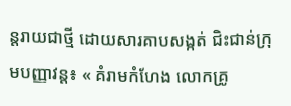ន្តរាយជាថ្មី ដោយសារគាបសង្កត់ ជិះជាន់ក្រុមបញ្ញាវន្ត៖ « គំរាមកំហែង លោកគ្រូ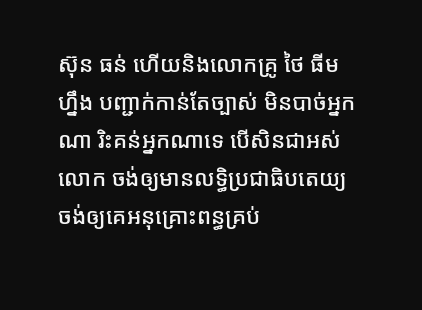ស៊ុន ធន់ ហើយនិងលោកគ្រូ ថៃ ធីម ហ្នឹង បញ្ជាក់កាន់តែច្បាស់ មិនបាច់អ្នកណា រិះគន់អ្នកណាទេ បើសិនជាអស់លោក ចង់ឲ្យមានលទ្ធិប្រជាធិបតេយ្យ ចង់ឲ្យគេអនុគ្រោះពន្ធគ្រប់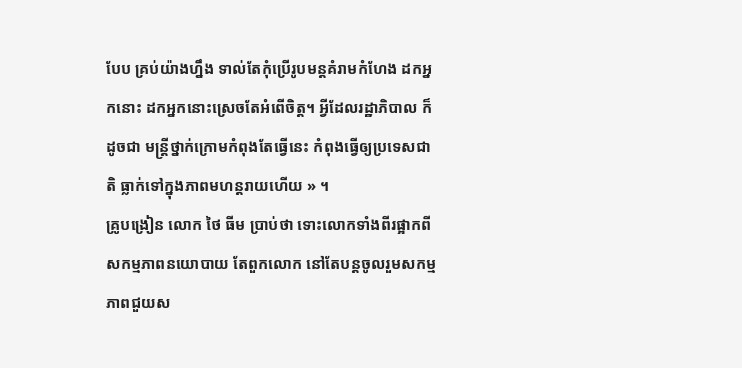បែប គ្រប់យ៉ាងហ្នឹង ទាល់តែកុំប្រើរូបមន្តគំរាមកំហែង ដកអ្នកនោះ ដកអ្នកនោះស្រេចតែអំពើចិត្ត។ អ្វីដែលរដ្ឋាភិបាល ក៏ដូចជា មន្ត្រីថ្នាក់ក្រោមកំពុងតែធ្វើនេះ កំពុងធ្វើឲ្យប្រទេសជាតិ ធ្លាក់ទៅក្នុងភាពមហន្តរាយហើយ » ។
គ្រូបង្រៀន លោក ថៃ ធីម ប្រាប់ថា ទោះលោកទាំងពីរផ្អាកពីសកម្មភាពនយោបាយ តែពួកលោក នៅតែបន្តចូលរួមសកម្មភាពជួយស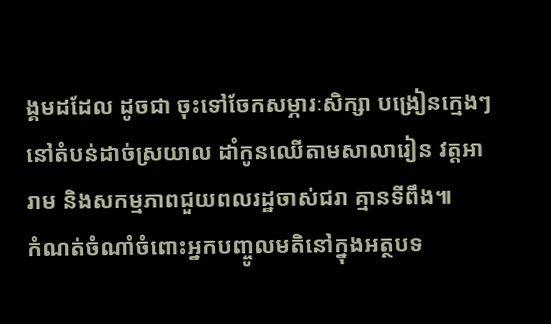ង្គមដដែល ដូចជា ចុះទៅចែកសម្ភារៈសិក្សា បង្រៀនក្មេងៗ នៅតំបន់ដាច់ស្រយាល ដាំកូនឈើតាមសាលារៀន វត្តអារាម និងសកម្មភាពជួយពលរដ្ឋចាស់ជរា គ្មានទីពឹង៕
កំណត់ចំណាំចំពោះអ្នកបញ្ចូលមតិនៅក្នុងអត្ថបទ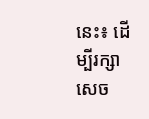នេះ៖ ដើម្បីរក្សាសេច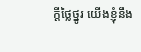ក្ដីថ្លៃថ្នូរ យើងខ្ញុំនឹង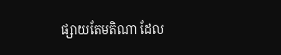ផ្សាយតែមតិណា ដែល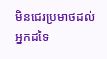មិនជេរប្រមាថដល់អ្នកដទៃ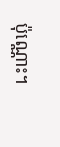ប៉ុណ្ណោះ។